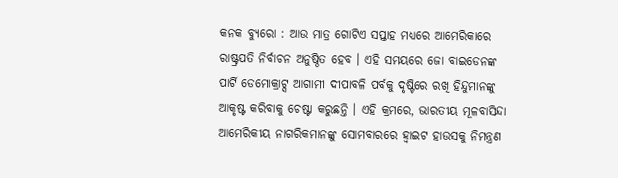କନକ ବ୍ୟୁରୋ : ଆଉ ମାତ୍ର ଗୋଟିଏ ସପ୍ତାହ ମଧ୍ୟରେ ଆମେରିକାରେ ରାଷ୍ଟ୍ରପତି ନିର୍ବାଚନ ଅନୁଷ୍ଠିତ ହେବ । ଏହି ସମୟରେ ଜୋ ବାଇଡେନଙ୍କ ପାର୍ଟି ଡେମୋକ୍ରାଟ୍ସ ଆଗାମୀ ଦୀପାବଳି ପର୍ବକୁ ଦୃଷ୍ଟିରେ ରଖି ହିନ୍ଦୁମାନଙ୍କୁ ଆକୃଷ୍ଟ କରିବାକୁ ଚେଷ୍ଟା କରୁଛନ୍ତି । ଏହି କ୍ରମରେ, ଭାରତୀୟ ମୂଳବାସିନ୍ଦା ଆମେରିକୀୟ ନାଗରିକମାନଙ୍କୁ ସୋମବାରରେ ହ୍ବାଇଟ ହାଉସକୁ ନିମନ୍ତ୍ରଣ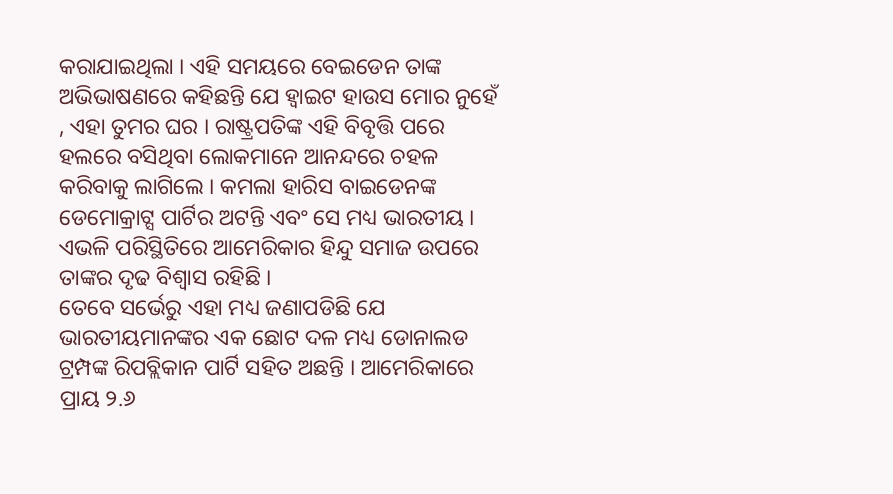କରାଯାଇଥିଲା । ଏହି ସମୟରେ ବେଇଡେନ ତାଙ୍କ ଅଭିଭାଷଣରେ କହିଛନ୍ତି ଯେ ହ୍ବାଇଟ ହାଉସ ମୋର ନୁହେଁ , ଏହା ତୁମର ଘର । ରାଷ୍ଟ୍ରପତିଙ୍କ ଏହି ବିବୃତ୍ତି ପରେ ହଲରେ ବସିଥିବା ଲୋକମାନେ ଆନନ୍ଦରେ ଚହଳ କରିବାକୁ ଲାଗିଲେ । କମଲା ହାରିସ ବାଇଡେନଙ୍କ ଡେମୋକ୍ରାଟ୍ସ ପାର୍ଟିର ଅଟନ୍ତି ଏବଂ ସେ ମଧ୍ୟ ଭାରତୀୟ । ଏଭଳି ପରିସ୍ଥିତିରେ ଆମେରିକାର ହିନ୍ଦୁ ସମାଜ ଉପରେ ତାଙ୍କର ଦୃଢ ବିଶ୍ୱାସ ରହିଛି ।
ତେବେ ସର୍ଭେରୁ ଏହା ମଧ୍ୟ ଜଣାପଡିଛି ଯେ ଭାରତୀୟମାନଙ୍କର ଏକ ଛୋଟ ଦଳ ମଧ୍ୟ ଡୋନାଲଡ ଟ୍ରମ୍ପଙ୍କ ରିପବ୍ଲିକାନ ପାର୍ଟି ସହିତ ଅଛନ୍ତି । ଆମେରିକାରେ ପ୍ରାୟ ୨.୬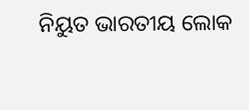ନିୟୁତ ଭାରତୀୟ ଲୋକ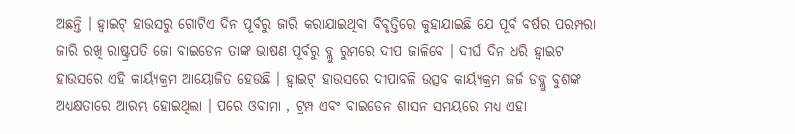ଅଛନ୍ତି । ହ୍ବାଇଟ୍ ହାଉସରୁ ଗୋଟିଏ ଦିନ ପୂର୍ବରୁ ଜାରି କରାଯାଇଥିବା ବିବୃତ୍ତିରେ କୁହାଯାଇଛି ଯେ ପୂର୍ବ ବର୍ଷର ପରମ୍ପରା ଜାରି ରଖି ରାଷ୍ଟ୍ରପତି ଜୋ ବାଇଡେନ ତାଙ୍କ ଭାଷଣ ପୂର୍ବରୁ ବ୍ଲୁ ରୁମରେ ଦୀପ ଜାଳିବେ । ଦୀର୍ଘ ଦିନ ଧରି ହ୍ବାଇଟ ହାଉସରେ ଏହି କାର୍ୟ୍ୟକ୍ରମ ଆୟୋଜିତ ହେଉଛି । ହ୍ବାଇଟ୍ ହାଉସରେ ଦୀପାବଳି ଉତ୍ସବ କାର୍ୟ୍ୟକ୍ରମ ଜର୍ଜ ଡବ୍ଲୁ ବୁଶଙ୍କ ଅଧ୍ୟକ୍ଷତାରେ ଆରମ୍ଭ ହୋଇଥିଲା । ପରେ ଓବାମା , ଟ୍ରମ୍ପ ଏବଂ ବାଇଡେନ ଶାସନ ସମୟରେ ମଧ୍ୟ ଏହା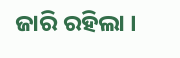ଜାରି ରହିଲା ।